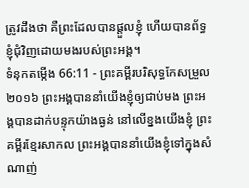ត្រូវដឹងថា គឺព្រះដែលបានផ្តួលខ្ញុំ ហើយបានព័ទ្ធខ្ញុំជុំវិញដោយមងរបស់ព្រះអង្គ។
ទំនុកតម្កើង 66:11 - ព្រះគម្ពីរបរិសុទ្ធកែសម្រួល ២០១៦ ព្រះអង្គបាននាំយើងខ្ញុំឲ្យជាប់មង ព្រះអង្គបានដាក់បន្ទុកយ៉ាងធ្ងន់ នៅលើខ្នងយើងខ្ញុំ ព្រះគម្ពីរខ្មែរសាកល ព្រះអង្គបាននាំយើងខ្ញុំទៅក្នុងសំណាញ់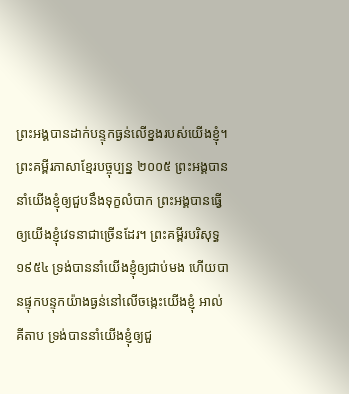ព្រះអង្គបានដាក់បន្ទុកធ្ងន់លើខ្នងរបស់យើងខ្ញុំ។ ព្រះគម្ពីរភាសាខ្មែរបច្ចុប្បន្ន ២០០៥ ព្រះអង្គបាននាំយើងខ្ញុំឲ្យជួបនឹងទុក្ខលំបាក ព្រះអង្គបានធ្វើឲ្យយើងខ្ញុំវេទនាជាច្រើនដែរ។ ព្រះគម្ពីរបរិសុទ្ធ ១៩៥៤ ទ្រង់បាននាំយើងខ្ញុំឲ្យជាប់មង ហើយបានផ្ទុកបន្ទុកយ៉ាងធ្ងន់នៅលើចង្កេះយើងខ្ញុំ អាល់គីតាប ទ្រង់បាននាំយើងខ្ញុំឲ្យជួ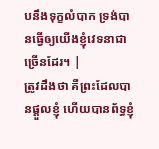បនឹងទុក្ខលំបាក ទ្រង់បានធ្វើឲ្យយើងខ្ញុំវេទនាជាច្រើនដែរ។ |
ត្រូវដឹងថា គឺព្រះដែលបានផ្តួលខ្ញុំ ហើយបានព័ទ្ធខ្ញុំ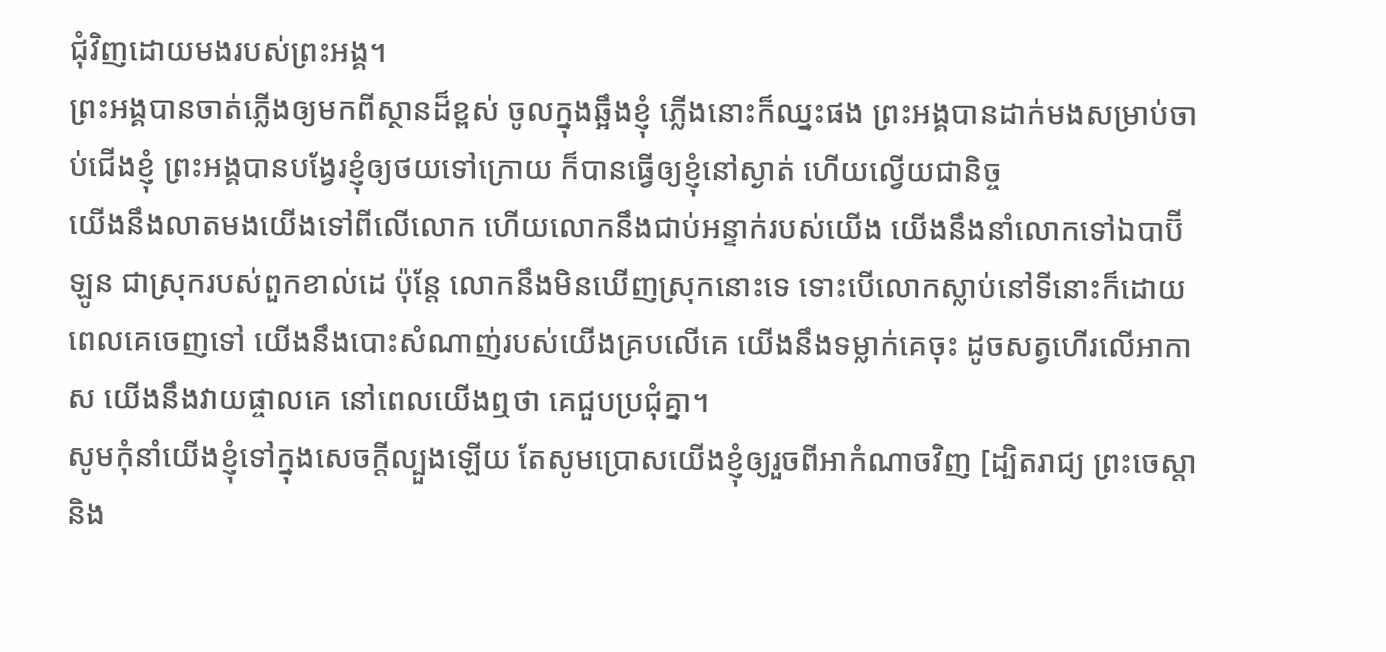ជុំវិញដោយមងរបស់ព្រះអង្គ។
ព្រះអង្គបានចាត់ភ្លើងឲ្យមកពីស្ថានដ៏ខ្ពស់ ចូលក្នុងឆ្អឹងខ្ញុំ ភ្លើងនោះក៏ឈ្នះផង ព្រះអង្គបានដាក់មងសម្រាប់ចាប់ជើងខ្ញុំ ព្រះអង្គបានបង្វែរខ្ញុំឲ្យថយទៅក្រោយ ក៏បានធ្វើឲ្យខ្ញុំនៅស្ងាត់ ហើយល្វើយជានិច្ច
យើងនឹងលាតមងយើងទៅពីលើលោក ហើយលោកនឹងជាប់អន្ទាក់របស់យើង យើងនឹងនាំលោកទៅឯបាប៊ីឡូន ជាស្រុករបស់ពួកខាល់ដេ ប៉ុន្តែ លោកនឹងមិនឃើញស្រុកនោះទេ ទោះបើលោកស្លាប់នៅទីនោះក៏ដោយ
ពេលគេចេញទៅ យើងនឹងបោះសំណាញ់របស់យើងគ្របលើគេ យើងនឹងទម្លាក់គេចុះ ដូចសត្វហើរលើអាកាស យើងនឹងវាយផ្ចាលគេ នៅពេលយើងឮថា គេជួបប្រជុំគ្នា។
សូមកុំនាំយើងខ្ញុំទៅក្នុងសេចក្តីល្បួងឡើយ តែសូមប្រោសយើងខ្ញុំឲ្យរួចពីអាកំណាចវិញ [ដ្បិតរាជ្យ ព្រះចេស្តា និង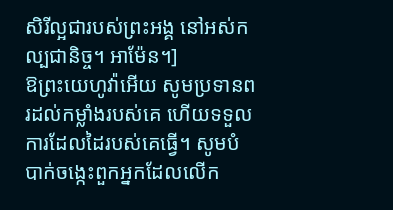សិរីល្អជារបស់ព្រះអង្គ នៅអស់កល្បជានិច្ច។ អាម៉ែន។]
ឱព្រះយេហូវ៉ាអើយ សូមប្រទានពរដល់កម្លាំងរបស់គេ ហើយទទួលការដែលដៃរបស់គេធ្វើ។ សូមបំបាក់ចង្កេះពួកអ្នកដែលលើក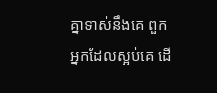គ្នាទាស់នឹងគេ ពួកអ្នកដែលស្អប់គេ ដើ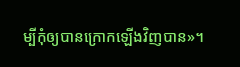ម្បីកុំឲ្យបានក្រោកឡើងវិញបាន»។